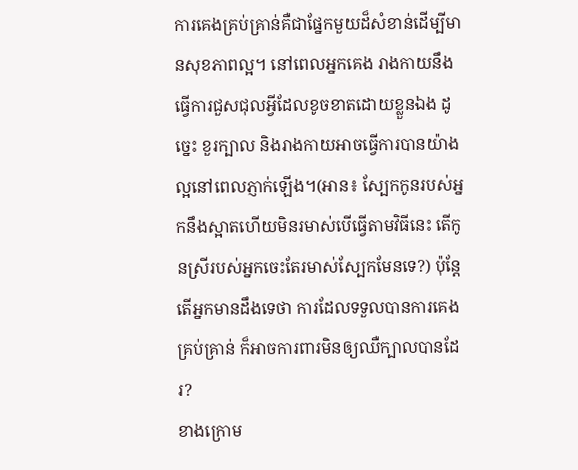ការគេងគ្រប់គ្រាន់គឺជាផ្នែកមួយដ៏សំខាន់ដើម្បីមានសុខភាពល្អ។ នៅពេលអ្នកគេង រាងកាយនឹងធ្វើការជួសជុលអ្វីដែលខូចខាតដោយខ្លួនឯង ដូច្នេះ ខួរក្បាល និងរាងកាយអាចធ្វើការបានយ៉ាងល្អនៅពេលភ្ញាក់ឡើង។(អាន៖ ស្បែកកូនរបស់អ្នកនឹងស្អាតហើយមិនរមាស់បើធ្វើតាមវិធីនេះ តើកូនស្រីរបស់អ្នកចេះតែរមាស់ស្បែកមែនទេ?) ប៉ុន្តែតើអ្នកមានដឹងទេថា ការដែលទទួលបានការគេងគ្រប់គ្រាន់ ក៏អាចការពារមិនឲ្យឈឺក្បាលបានដែរ?
ខាងក្រោម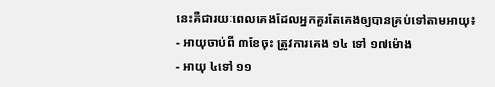នេះគឺជារយៈពេលគេងដែលអ្នកគួរតែគេងឲ្យបានគ្រប់ទៅតាមអាយុ៖
- អាយុចាប់ពី ៣ខែចុះ ត្រូវការគេង ១៤ ទៅ ១៧ម៉ោង
- អាយុ ៤ទៅ ១១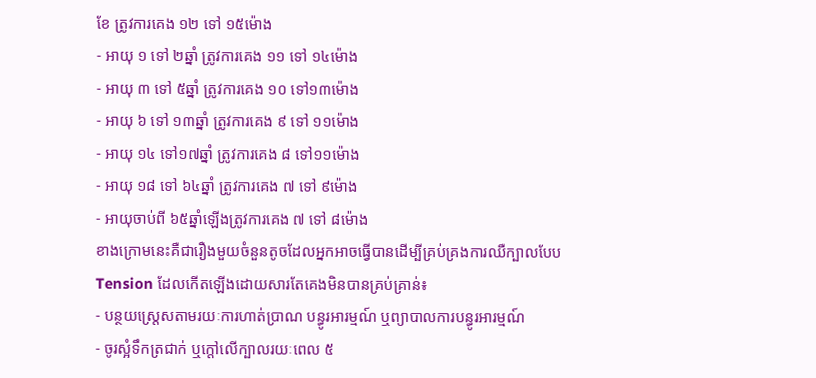ខែ ត្រូវការគេង ១២ ទៅ ១៥ម៉ោង
- អាយុ ១ ទៅ ២ឆ្នាំ ត្រូវការគេង ១១ ទៅ ១៤ម៉ោង
- អាយុ ៣ ទៅ ៥ឆ្នាំ ត្រូវការគេង ១០ ទៅ១៣ម៉ោង
- អាយុ ៦ ទៅ ១៣ឆ្នាំ ត្រូវការគេង ៩ ទៅ ១១ម៉ោង
- អាយុ ១៤ ទៅ១៧ឆ្នាំ ត្រូវការគេង ៨ ទៅ១១ម៉ោង
- អាយុ ១៨ ទៅ ៦៤ឆ្នាំ ត្រូវការគេង ៧ ទៅ ៩ម៉ោង
- អាយុចាប់ពី ៦៥ឆ្នាំឡើងត្រូវការគេង ៧ ទៅ ៨ម៉ោង
ខាងក្រោមនេះគឺជារឿងមួយចំនួនតូចដែលអ្នកអាចធ្វើបានដើម្បីគ្រប់គ្រងការឈឺក្បាលបែប Tension ដែលកើតឡើងដោយសារតែគេងមិនបានគ្រប់គ្រាន់៖
- បន្ថយស្រ្តេសតាមរយៈការហាត់ប្រាណ បន្ធូរអារម្មណ៍ ឬព្យាបាលការបន្ធូរអារម្មណ៍
- ចូរស្អំទឹកត្រជាក់ ឬក្តៅលើក្បាលរយៈពេល ៥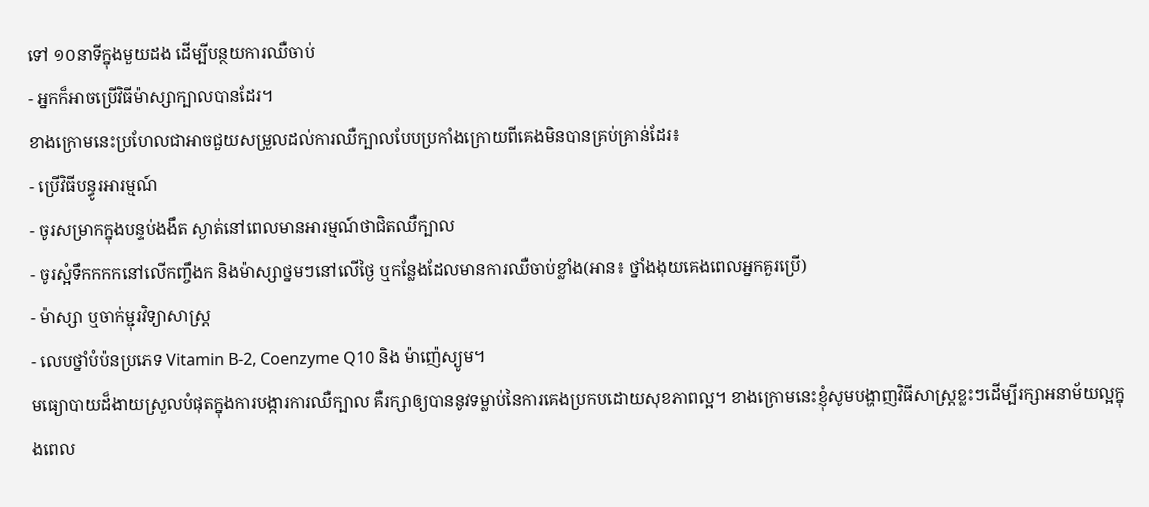ទៅ ១០នាទីក្នុងមួយដង ដើម្បីបន្ថយការឈឺចាប់
- អ្នកក៏អាចប្រើវិធីម៉ាស្សាក្បាលបានដែរ។
ខាងក្រោមនេះប្រហែលជាអាចជួយសម្រួលដល់ការឈឺក្បាលបែបប្រកាំងក្រោយពីគេងមិនបានគ្រប់គ្រាន់ដែរ៖
- ប្រើវិធីបន្ធូរអារម្មណ៍
- ចូរសម្រាកក្នុងបន្ទប់ងងឹត ស្ងាត់នៅពេលមានអារម្មណ៍ថាជិតឈឺក្បាល
- ចូរស្អំទឹកកកកនៅលើកញ្ចឹងក និងម៉ាស្សាថ្នមៗនៅលើថ្ងៃ ឬកន្លែងដែលមានការឈឺចាប់ខ្លាំង(អាន៖ ថ្នាំងងុយគេងពេលអ្នកគួរប្រើ)
- ម៉ាស្សា ឬចាក់ម្ជុរវិទ្យាសាស្រ្ត
- លេបថ្នាំបំប៉នប្រភេទ Vitamin B-2, Coenzyme Q10 និង ម៉ាញ៉េស្យូម។
មធ្យោបាយដ៏ងាយស្រួលបំផុតក្នុងការបង្ការការឈឺក្បាល គឺរក្សាឲ្យបាននូវទម្លាប់នៃការគេងប្រកបដោយសុខភាពល្អ។ ខាងក្រោមនេះខ្ញុំសូមបង្ហាញវិធីសាស្រ្តខ្លះៗដើម្បីរក្សាអនាម័យល្អក្នុងពេល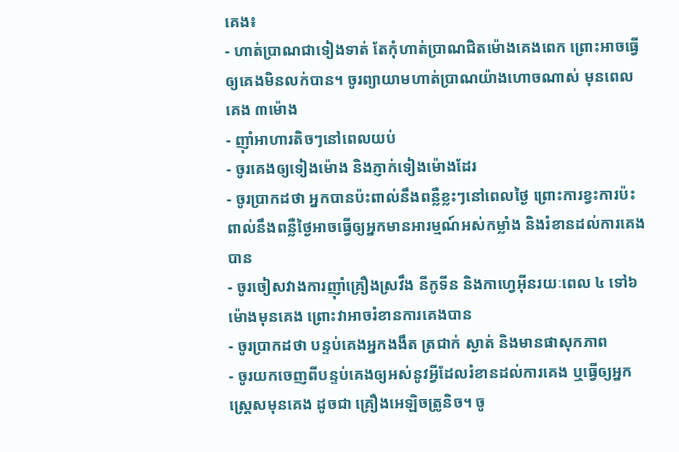គេង៖
- ហាត់ប្រាណជាទៀងទាត់ តែកុំហាត់ប្រាណជិតម៉ោងគេងពេក ព្រោះអាចធ្វើឲ្យគេងមិនលក់បាន។ ចូរព្យាយាមហាត់ប្រាណយ៉ាងហោចណាស់ មុនពេលគេង ៣ម៉ោង
- ញ៉ាំអាហារតិចៗនៅពេលយប់
- ចូរគេងឲ្យទៀងម៉ោង និងភ្ញាក់ទៀងម៉ោងដែរ
- ចូរប្រាកដថា អ្នកបានប៉ះពាល់នឹងពន្លឺខ្លះៗនៅពេលថ្ងៃ ព្រោះការខ្វះការប៉ះពាល់នឹងពន្លឺថ្ងៃអាចធ្វើឲ្យអ្នកមានអារម្មណ៍អស់កម្លាំង និងរំខានដល់ការគេងបាន
- ចូរចៀសវាងការញ៉ាំគ្រឿងស្រវឹង នីកូទីន និងកាហ្វេអ៊ីនរយៈពេល ៤ ទៅ៦ម៉ោងមុនគេង ព្រោះវាអាចរំខានការគេងបាន
- ចូរប្រាកដថា បន្ទប់គេងអ្នកងងឹត ត្រជាក់ ស្ងាត់ និងមានផាសុកភាព
- ចូរយកចេញពីបន្ទប់គេងឲ្យអស់នូវអ្វីដែលរំខានដល់ការគេង ឬធ្វើឲ្យអ្នកស្រ្តេសមុនគេង ដូចជា គ្រឿងអេឡិចត្រូនិច។ ចូ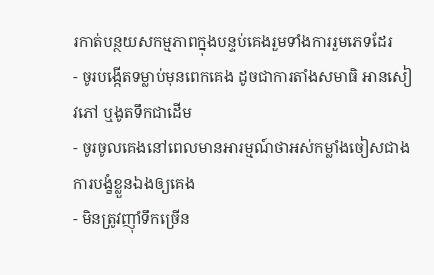រកាត់បន្ថយសកម្មភាពក្នុងបន្ទប់គេងរួមទាំងការរួមភេទដែរ
- ចូរបង្កើតទម្លាប់មុនពេកគេង ដូចជាការតាំងសមាធិ អានសៀវភៅ ឬងូតទឹកជាដើម
- ចូរចូលគេងនៅពេលមានអារម្មណ៍ថាអស់កម្លាំងចៀសជាងការបង្ខំខ្លួនឯងឲ្យគេង
- មិនត្រូវញ៉ាំទឹកច្រើន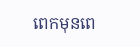ពេកមុនពេ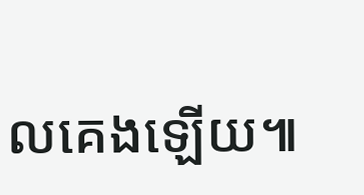លគេងឡើយ៕